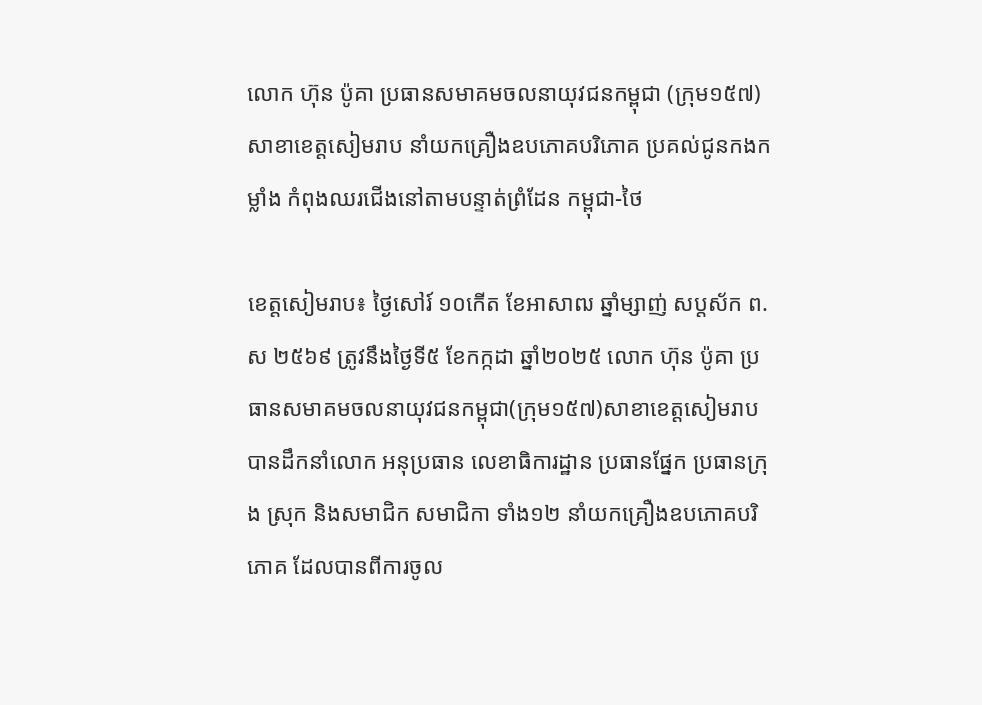លោក ហ៊ុន ប៉ូគា ប្រធានសមាគមចលនាយុវជនកម្ពុជា (ក្រុម១៥៧) សាខាខេត្តសៀមរាប នាំយកគ្រឿងឧបភោគបរិភោគ ប្រគល់ជូនកងកម្លាំង កំពុងឈរជើងនៅតាមបន្ទាត់ព្រំដែន កម្ពុជា-ថៃ

ខេត្តសៀមរាប៖ ថ្ងៃសៅរ៍ ១០កើត ខែអាសាឍ ឆ្នាំម្សាញ់ សប្តស័ក ព.ស ២៥៦៩ ត្រូវនឹងថ្ងៃទី៥ ខែកក្កដា ឆ្នាំ២០២៥ លោក ហ៊ុន ប៉ូគា ប្រធានសមាគមចលនាយុវជនកម្ពុជា(ក្រុម១៥៧)សាខាខេត្តសៀមរាប បានដឹកនាំលោក អនុប្រធាន លេខាធិការដ្ឋាន ប្រធានផ្នែក ប្រធានក្រុង ស្រុក និងសមាជិក សមាជិកា ទាំង១២ នាំយកគ្រឿងឧបភោគបរិភោគ ដែលបានពីការចូល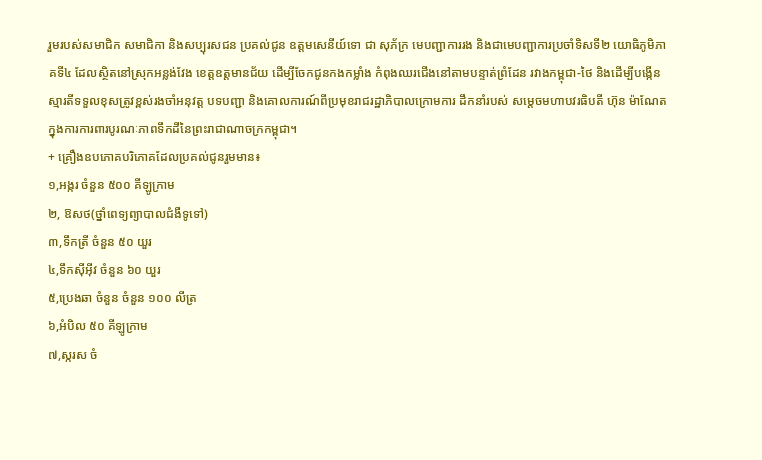រួមរបស់សមាជិក សមាជិកា និងសប្បុរសជន ប្រគល់ជូន ឧត្តមសេនីយ៍ទោ ជា សុភ័ក្រ មេបញ្ជាការរង និងជាមេបញ្ជាការប្រចាំទិសទី២ យោធិភូមិភាគទី៤ ដែលស្ថិតនៅស្រុកអន្លង់វែង ខេត្តឧត្តមានជ័យ ដើម្បីចែកជូនកងកម្លាំង កំពុងឈរជើងនៅតាមបន្ទាត់ព្រំដែន រវាងកម្ពុជា-ថៃ និងដើម្បីបង្កើនស្មារតីទទួលខុសត្រូវខ្ពស់រងចាំអនុវត្ត បទបញ្ជា និងគោលការណ៍ពីប្រមុខរាជរដ្ឋាភិបាលក្រោមការ ដឹកនាំរបស់ សម្តេចមហាបវរធិបតី ហ៊ុន ម៉ាណែត ក្នុងការការពារបូរណៈភាពទឹកដីនៃព្រះរាជាណាចក្រកម្ពុជា។
+ គ្រឿងឧបភោគបរិភោគដែលប្រគល់ជូនរួមមាន៖
១,អង្ករ ចំនួន ៥០០ គីឡូក្រាម
២, ឱសថ(ថ្នាំពេទ្យព្យាបាលជំងឺទូទៅ)
៣,ទឹកត្រី ចំនួន ៥០ យួរ
៤,ទឹកស៊ីអ៊ីវ ចំនួន ៦០ យួរ
៥,ប្រេងឆា ចំនួន ចំនួន ១០០ លីត្រ
៦,អំបិល ៥០ គីឡូក្រាម
៧,ស្ករស ចំ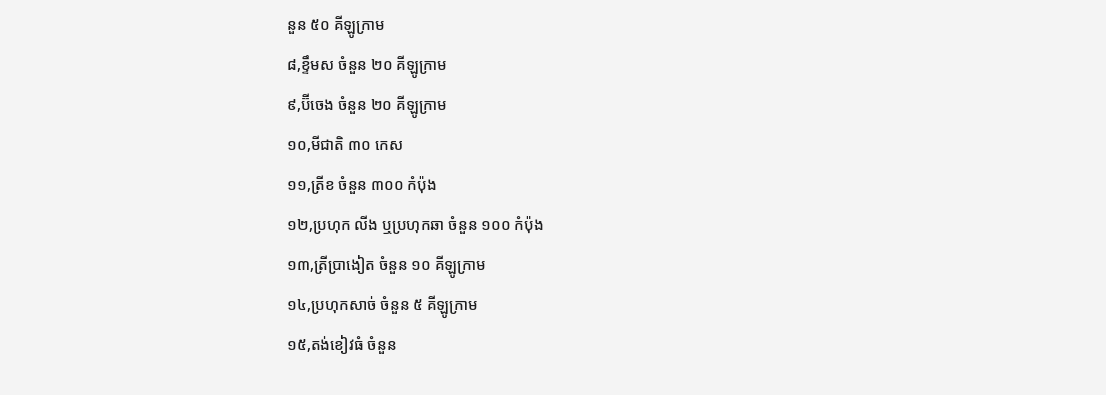នួន ៥០ គីឡូក្រាម
៨,ខ្ទឹមស ចំនួន ២០ គីឡូក្រាម
៩,ប៊ីចេង ចំនួន ២០ គីឡូក្រាម
១០,មីជាតិ ៣០ កេស
១១,ត្រីខ ចំនួន ៣០០ កំប៉ុង
១២,ប្រហុក លីង ឬប្រហុកឆា ចំនួន ១០០ កំប៉ុង
១៣,ត្រីប្រាងៀត ចំនួន ១០ គីឡូក្រាម
១៤,ប្រហុកសាច់ ចំនួន ៥ គីឡូក្រាម
១៥,តង់ខៀវធំ ចំនួន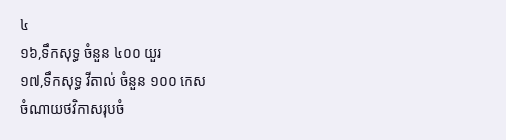៤
១៦,ទឹកសុទ្ធ ចំនួន ៤០០ យួរ
១៧,ទឹកសុទ្ធ វីតាល់ ចំនួន ១០០ កេស
ចំណាយថវិកាសរុបចំ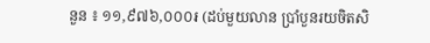នួន ៖ ១១,៩៧៦,០០០៛ (ដប់មួយលាន ប្រាំបួនរយចិតសិ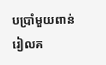បប្រាំមួយពាន់រៀលគ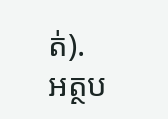ត់).
អត្ថប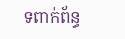ទពាក់ព័ន្ធ